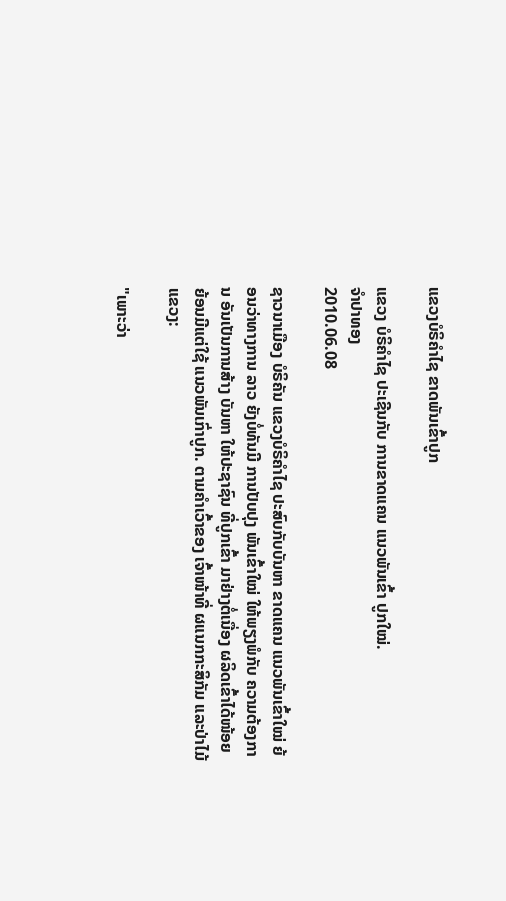ແຂວງບໍຣິຄໍາໄຊ ຂາດພັນເຂົ້າປູກ

ແຂວງ ບໍຣິຄໍາໄຊ ປະເຊີນກັບ ການຂາດແຄນ ແນວພັນເຂົ້າ ປູກໃໝ່.
ຈໍາປາທອງ
2010.06.08

ຊາວນາເມືອງ ບໍຣິຄັນ ແຂວງບໍຣິຄຳໄຊ ປະສົບກັບບັນຫາ ຂາດແຄນ ແນວພັນເຂົ້າໃໝ່ ຍ້ອນວ່າທາງການ ລາວ ຍັງບໍ່ທັນມີ ການປັບປຸງ ພັນເຂົ້າໃໝ່ ໃຫ້ພຽງພໍກັບ ຄວາມຕ້ອງການ ອັນເປັນການສ້າງ ບັນຫາ ໃຫ້ປະຊາຊົນ ທີ່ປູກເຂົ້າ ມາຢ່າງຕໍ່ເນື່ອງ ຜລິດເຂົ້າໄດ້ໜ້ອຍ ຍ້ອນມີແຕ່ໃຊ້ ແນວພັນເກົ່າປູກ. ຕາມຄຳເວົ້າຂອງ ເຈົ້າໜ້າທີ່ ຜແນກກະສິກັມ ແລະປ່າໄມ້ແຂວງ:

"ເພາະວ່າ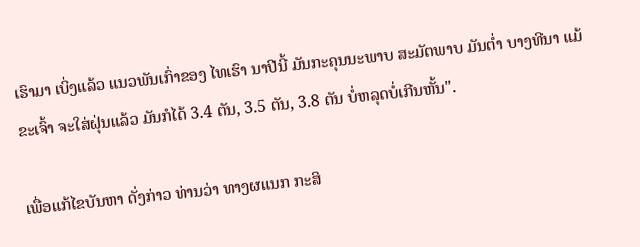ເຮົາມາ ເບິ່ງແລ້ວ ແນວພັນເກົ່າຂອງ ໄທເຮົາ ນາປີນີ້ ມັນກະຄຸນນະພາບ ສະມັຕພາບ ມັນຕ່ຳ ບາງທີນາ ແມ້ຂະເຈົ້າ ຈະໃສ່ຝຸ່ນແລ້ວ ມັນກໍໄດ້ 3.4 ຕັນ, 3.5 ຕັນ, 3.8 ຕັນ ບໍ່ຫລຸດບໍ່ເກີນຫັ້ນ".

ເພື່ອແກ້ໄຂບັນຫາ ດັ່ງກ່າວ ທ່ານວ່າ ທາງຜແນກ ກະສິ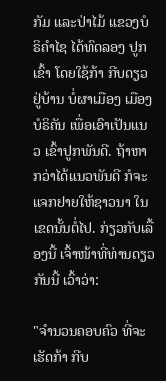ກັມ ແລະປ່າໄມ້ ແຂວງບໍຣິຄຳໄຊ ໄດ້ທົດລອງ ປູກເຂົ້າ ໂດຍໃຊ້ກ້າ ກີບດຽວ ຢູ່ບ້ານ ບໍ່ຜາເມືອງ ເມືອງ ບໍຣິຄັນ ເພື່ອເອົາເປັນແນວ ເຂົ້າປູກພັນດີ. ຖ້າຫາກວ່າໄດ້ແນວພັນດີ ກໍຈະແຈກຢາຍໃຫ້ຊາວນາ ໃນເຂດນັ້ນຕໍ່ໄປ. ກ່ຽວກັບເລື້ອງນີ້ ເຈົ້າໜ້າທີ່ທ່ານດຽວກັນນີ້ ເວົ້າວ່າ:

"ຈຳນວນຄອບຄົວ ທີ່ຈະເຮັດກ້າ ກີບ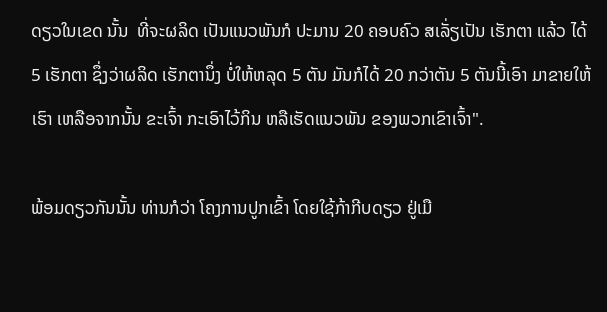ດຽວໃນເຂດ ນັ້ນ  ທີ່ຈະຜລິດ ເປັນແນວພັນກໍ ປະມານ 20 ຄອບຄົວ ສເລັ່ຽເປັນ ເຮັກຕາ ແລ້ວ ໄດ້ 5 ເຮັກຕາ ຊຶ່ງວ່າຜລິດ ເຮັກຕານຶ່ງ ບໍ່ໃຫ້ຫລຸດ 5 ຕັນ ມັນກໍໄດ້ 20 ກວ່າຕັນ 5 ຕັນນີ້ເອົາ ມາຂາຍໃຫ້ເຮົາ ເຫລືອຈາກນັ້ນ ຂະເຈົ້າ ກະເອົາໄວ້ກິນ ຫລືເຮັດແນວພັນ ຂອງພວກເຂົາເຈົ້າ".

ພ້ອມດຽວກັນນັ້ນ ທ່ານກໍວ່າ ໂຄງການປູກເຂົ້າ ໂດຍໃຊ້ກ້າກີບດຽວ ຢູ່ເມື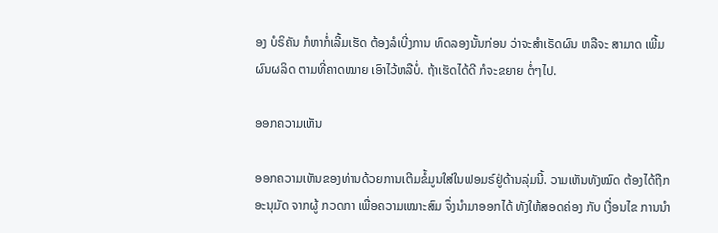ອງ ບໍຣິຄັນ ກໍຫາກໍ່ເລີ້ມເຮັດ ຕ້ອງລໍເບີ່ງການ ທົດລອງນັ້ນກ່ອນ ວ່າຈະສຳເຣັດຜົນ ຫລືຈະ ສາມາດ ເພີ້ມຜົນຜລິດ ຕາມທີ່ຄາດໝາຍ ເອົາໄວ້ຫລືບໍ່. ຖ້າເຮັດໄດ້ດີ ກໍຈະຂຍາຍ ຕໍ່ໆໄປ.

ອອກຄວາມເຫັນ

ອອກຄວາມເຫັນຂອງທ່ານດ້ວຍການເຕີມຂໍ້ມູນໃສ່ໃນຟອມຣ໌ຢູ່ດ້ານລຸ່ມນີ້. ວາມເຫັນທັງໝົດ ຕ້ອງໄດ້ຖືກ ອະນຸມັດ ຈາກຜູ້ ກວດກາ ເພື່ອຄວາມເໝາະສົມ ຈຶ່ງນໍາມາອອກໄດ້ ທັງໃຫ້ສອດຄ່ອງ ກັບ ເງື່ອນໄຂ ການນຳ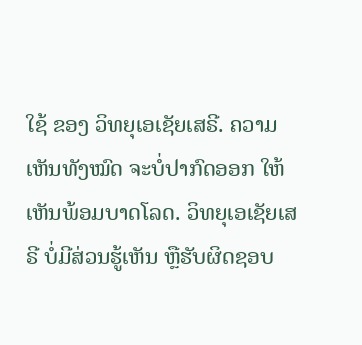ໃຊ້ ຂອງ ວິທຍຸເອເຊັຍເສຣີ. ຄວາມເຫັນທັງໝົດ ຈະບໍ່ປາກົດອອກ ໃຫ້ເຫັນພ້ອມບາດໂລດ. ວິທຍຸເອເຊັຍເສຣີ ບໍ່ມີສ່ວນຮູ້ເຫັນ ຫຼືຮັບຜິດຊອບ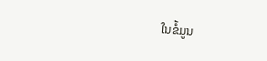ໃນຂໍ້ມູນ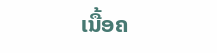ເນື້ອຄ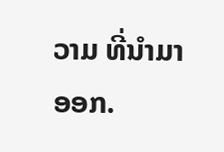ວາມ ທີ່ນໍາມາອອກ.